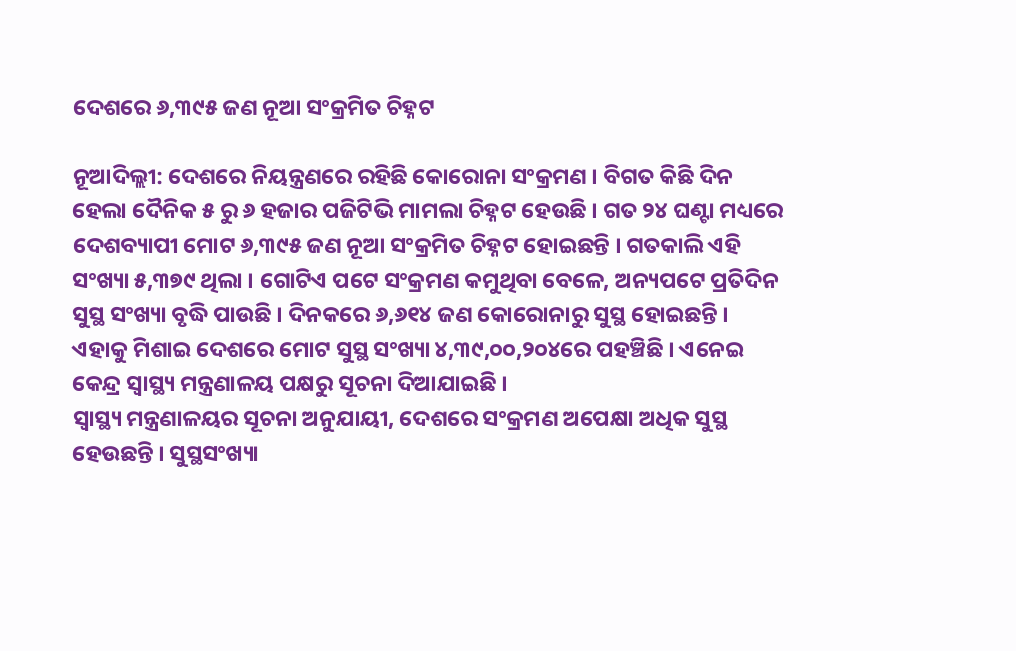ଦେଶରେ ୬,୩୯୫ ଜଣ ନୂଆ ସଂକ୍ରମିତ ଚିହ୍ନଟ

ନୂଆଦିଲ୍ଲୀ: ଦେଶରେ ନିୟନ୍ତ୍ରଣରେ ରହିଛି କୋରୋନା ସଂକ୍ରମଣ । ବିଗତ କିଛି ଦିନ ହେଲା ଦୈନିକ ୫ ରୁ ୬ ହଜାର ପଜିଟିଭି ମାମଲା ଚିହ୍ନଟ ହେଉଛି । ଗତ ୨୪ ଘଣ୍ଟା ମଧ୍ୟରେ ଦେଶବ୍ୟାପୀ ମୋଟ ୬,୩୯୫ ଜଣ ନୂଆ ସଂକ୍ରମିତ ଚିହ୍ନଟ ହୋଇଛନ୍ତି । ଗତକାଲି ଏହି ସଂଖ୍ୟା ୫,୩୭୯ ଥିଲା । ଗୋଟିଏ ପଟେ ସଂକ୍ରମଣ କମୁଥିବା ବେଳେ, ଅନ୍ୟପଟେ ପ୍ରତିଦିନ ସୁସ୍ଥ ସଂଖ୍ୟା ବୃଦ୍ଧି ପାଉଛି । ଦିନକରେ ୬,୬୧୪ ଜଣ କୋରୋନାରୁ ସୁସ୍ଥ ହୋଇଛନ୍ତି । ଏହାକୁ ମିଶାଇ ଦେଶରେ ମୋଟ ସୁସ୍ଥ ସଂଖ୍ୟା ୪,୩୯,୦୦,୨୦୪ରେ ପହଞ୍ଚିଛି । ଏନେଇ କେନ୍ଦ୍ର ସ୍ବାସ୍ଥ୍ୟ ମନ୍ତ୍ରଣାଳୟ ପକ୍ଷରୁ ସୂଚନା ଦିଆଯାଇଛି ।
ସ୍ବାସ୍ଥ୍ୟ ମନ୍ତ୍ରଣାଳୟର ସୂଚନା ଅନୁଯାୟୀ, ଦେଶରେ ସଂକ୍ରମଣ ଅପେକ୍ଷା ଅଧିକ ସୁସ୍ଥ ହେଉଛନ୍ତି । ସୁସ୍ଥସଂଖ୍ୟା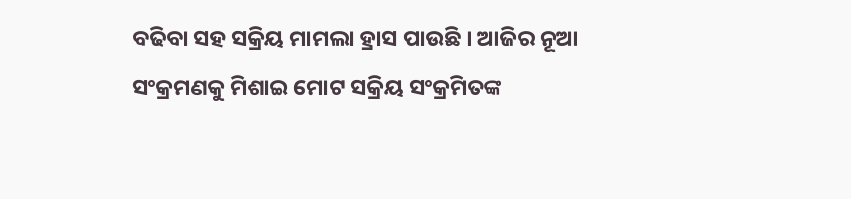ବଢିବା ସହ ସକ୍ରିୟ ମାମଲା ହ୍ରାସ ପାଉଛି । ଆଜିର ନୂଆ ସଂକ୍ରମଣକୁ ମିଶାଇ ମୋଟ ସକ୍ରିୟ ସଂକ୍ରମିତଙ୍କ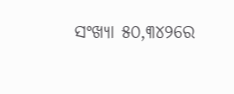ସଂଖ୍ୟା ୫୦,୩୪୨ରେ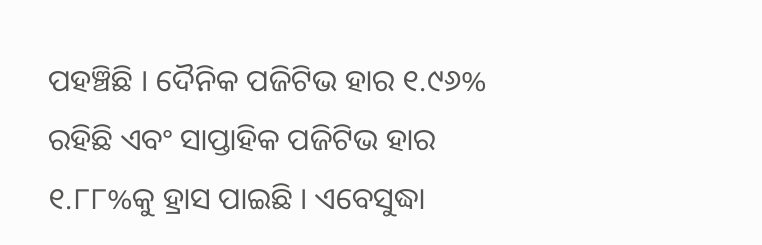ପହଞ୍ଚିଛି । ଦୈନିକ ପଜିଟିଭ ହାର ୧.୯୬% ରହିଛି ଏବଂ ସାପ୍ତାହିକ ପଜିଟିଭ ହାର ୧.୮୮%କୁ ହ୍ରାସ ପାଇଛି । ଏବେସୁଦ୍ଧା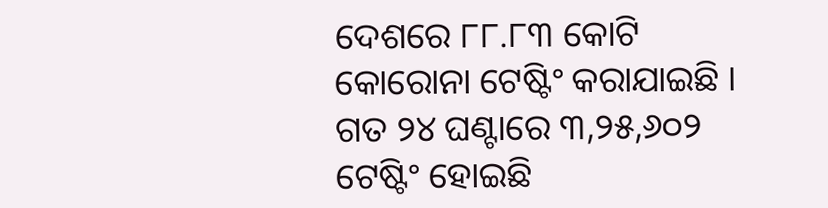ଦେଶରେ ୮୮.୮୩ କୋଟି କୋରୋନା ଟେଷ୍ଟିଂ କରାଯାଇଛି । ଗତ ୨୪ ଘଣ୍ଟାରେ ୩,୨୫,୬୦୨ ଟେଷ୍ଟିଂ ହୋଇଛି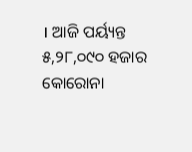। ଆଜି ପର୍ୟ୍ୟନ୍ତ ୫,୨୮,୦୯୦ ହଜାର କୋରୋନା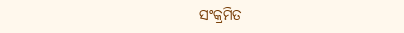ସଂକ୍ରମିତ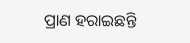ପ୍ରାଣ ହରାଇଛନ୍ତି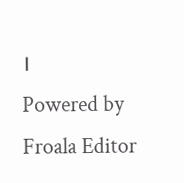।
Powered by Froala Editor